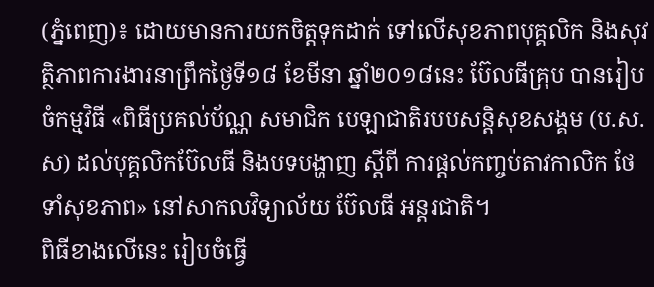(ភ្នំពេញ)៖ ដោយមានការយកចិត្តទុកដាក់ ទៅលើសុខភាពបុគ្គលិក និងសុវត្ថិភាពការងារនាព្រឹកថ្ងៃទី១៨ ខែមីនា ឆ្នាំ២០១៨នេះ ប៊ែលធីគ្រុប បានរៀបចំកម្មវិធី «ពិធីប្រគល់ប័ណ្ណ សមាជិក បេឡាជាតិរបបសន្តិសុខសង្គម (ប.ស.ស) ដល់បុគ្គលិកប៊ែលធី និងបទបង្ហាញ ស្តីពី ការផ្តល់កញ្ចប់តាវកាលិក ថែទាំសុខភាព» នៅសាកលវិទ្យាល័យ ប៊ែលធី អន្តរជាតិ។
ពិធីខាងលើនេះ រៀបចំធ្វើ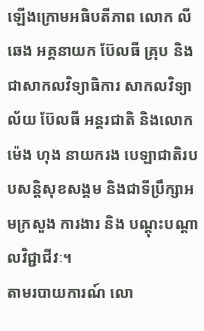ឡើងក្រោមអធិបតីភាព លោក លី ឆេង អគ្គនាយក ប៊ែលធី គ្រុប និងជាសាកលវិទ្យាធិការ សាកលវិទ្យាល័យ ប៊ែលធី អន្តរជាតិ និងលោក ម៉េង ហុង នាយករង បេឡាជាតិរបបសន្តិសុខសង្គម និងជាទីប្រឹក្សាអមក្រសួង ការងារ និង បណ្តុះបណ្តាលវិជ្ជាជីវៈ។
តាមរបាយការណ៍ លោ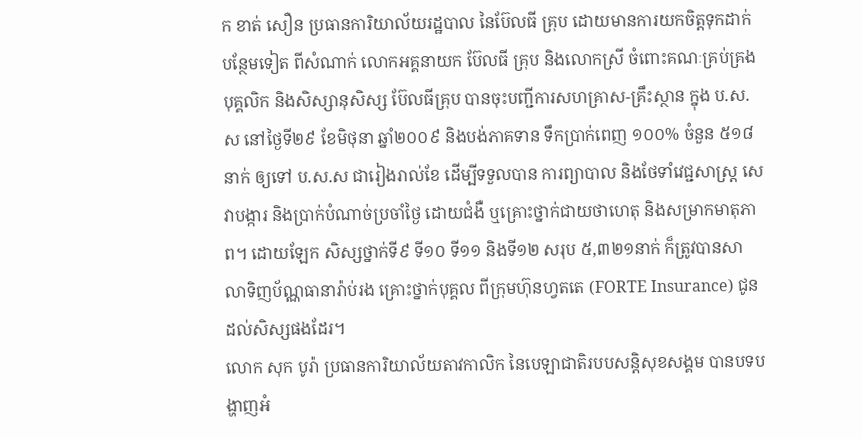ក ខាត់ សឿន ប្រធានការិយាល័យរដ្ឋបាល នៃប៊ែលធី គ្រុប ដោយមានការយកចិត្តទុកដាក់បន្ថែមទៀត ពីសំណាក់ លោកអគ្គនាយក ប៊ែលធី គ្រុប និងលោកស្រី ចំពោះគណៈគ្រប់គ្រង បុគ្គលិក និងសិស្សានុសិស្ស ប៊ែលធីគ្រុប បានចុះបញ្ជីការសហគ្រាស-គ្រឹះស្ថាន ក្នុង ប.ស.ស នៅថ្ងៃទី២៩ ខែមិថុនា ឆ្នាំ២០០៩ និងបង់ភាគទាន ទឹកប្រាក់ពេញ ១០០% ចំនួន ៥១៨នាក់ ឲ្យទៅ ប.ស.ស ជារៀងរាល់ខែ ដើម្បីទទួលបាន ការព្យាបាល និងថែទាំវេជ្ជសាស្រ្ត សេវាបង្ការ និងប្រាក់បំណាច់ប្រចាំថ្ងៃ ដោយជំងឺ ឬគ្រោះថ្នាក់ជាយថាហេតុ និងសម្រាកមាតុភាព។ ដោយឡែក សិស្សថ្នាក់ទី៩ ទី១០ ទី១១ និងទី១២ សរុប ៥,៣២១នាក់ ក៏ត្រូវបានសាលាទិញប័ណ្ណធានារ៉ាប់រង គ្រោះថ្នាក់បុគ្គល ពីក្រុមហ៊ុនហ្វតតេ (FORTE Insurance) ជូនដល់សិស្សផងដែរ។
លោក សុក បូរ៉ា ប្រធានការិយាល័យតាវកាលិក នៃបេឡាជាតិរបបសន្តិសុខសង្គម បានបទបង្ហាញអំ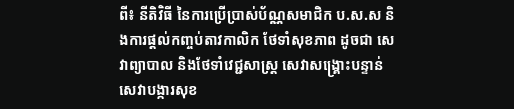ពី៖ នីតិវិធី នៃការប្រើប្រាស់ប័ណ្ណសមាជិក ប.ស.ស និងការផ្តល់កញ្ចប់តាវកាលិក ថែទាំសុខភាព ដូចជា សេវាព្យាបាល និងថែទាំវេជ្ជសាស្រ្ត សេវាសង្រ្គោះបន្ទាន់ សេវាបង្ការសុខ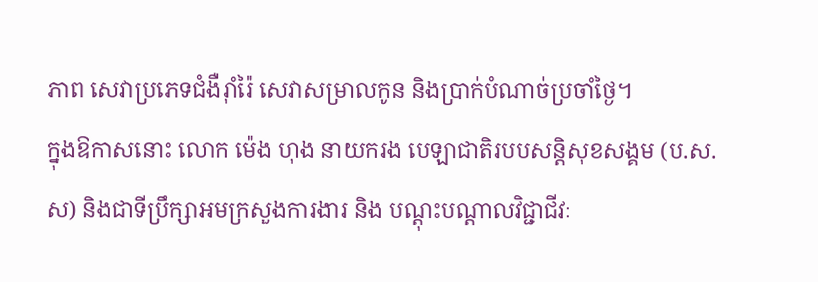ភាព សេវាប្រភេទជំងឺរ៉ាំរ៉ៃ សេវាសម្រាលកូន និងប្រាក់បំណាច់ប្រចាំថ្ងៃ។
ក្នុងឱកាសនោះ លោក ម៉េង ហុង នាយករង បេឡាជាតិរបបសន្តិសុខសង្គម (ប.ស.ស) និងជាទីប្រឹក្សាអមក្រសួងការងារ និង បណ្តុះបណ្តាលវិជ្ជាជីវៈ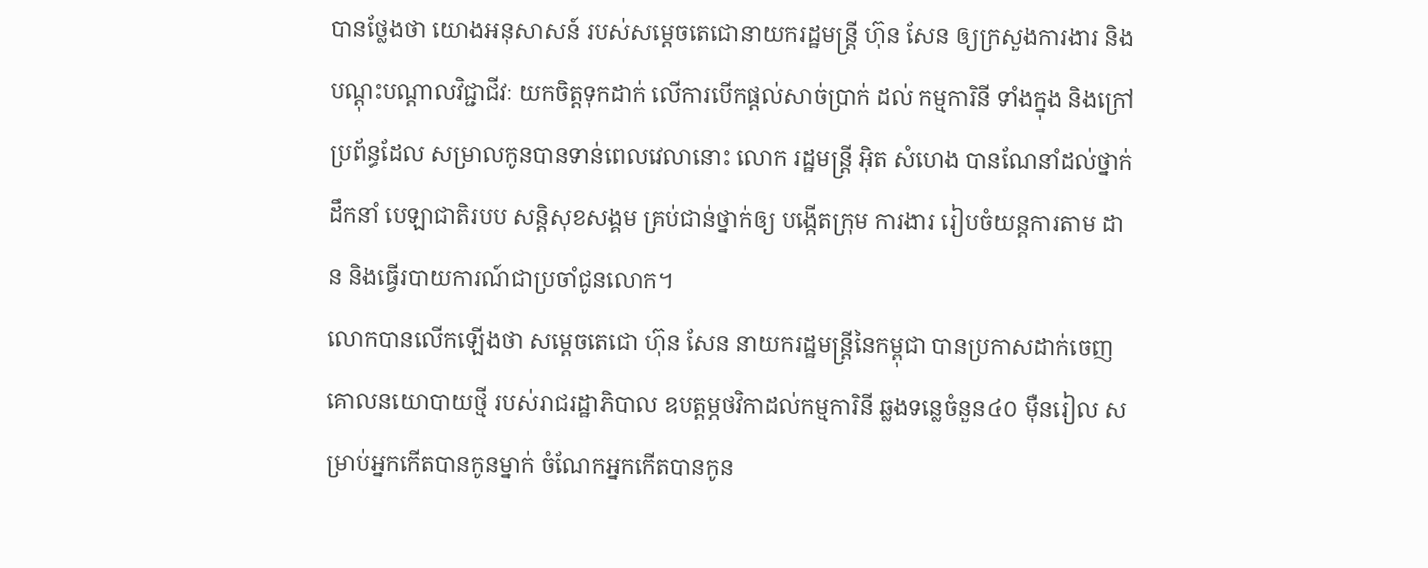បានថ្លែងថា យោងអនុសាសន៍ របស់សម្តេចតេជោនាយករដ្ឋមន្ត្រី ហ៊ុន សែន ឲ្យក្រសួងការងារ និងបណ្តុះបណ្តាលវិជ្ជាជីវៈ យកចិត្តទុកដាក់ លើការបើកផ្តល់សាច់ប្រាក់ ដល់ កម្មការិនី ទាំងក្នុង និងក្រៅប្រព័ន្ធដែល សម្រាលកូនបានទាន់ពេលវេលានោះ លោក រដ្ឋមន្ត្រី អ៊ិត សំហេង បានណែនាំដល់ថ្នាក់ដឹកនាំ បេឡាជាតិរបប សន្តិសុខសង្គម គ្រប់ជាន់ថ្នាក់ឲ្យ បង្កើតក្រុម ការងារ រៀបចំយន្តការតាម ដាន និងធ្វើរបាយការណ៍ជាប្រចាំជូនលោក។
លោកបានលើកឡើងថា សម្តេចតេជោ ហ៊ុន សែន នាយករដ្ឋមន្រ្តីនៃកម្ពុជា បានប្រកាសដាក់ចេញ គោលនយោបាយថ្មី របស់រាជរដ្ឋាភិបាល ឧបត្ដម្ភថវិកាដល់កម្មការិនី ឆ្លងទន្លេចំនួន៤០ ម៉ឺនរៀល សម្រាប់អ្នកកើតបានកូនម្នាក់ ចំណែកអ្នកកើតបានកូន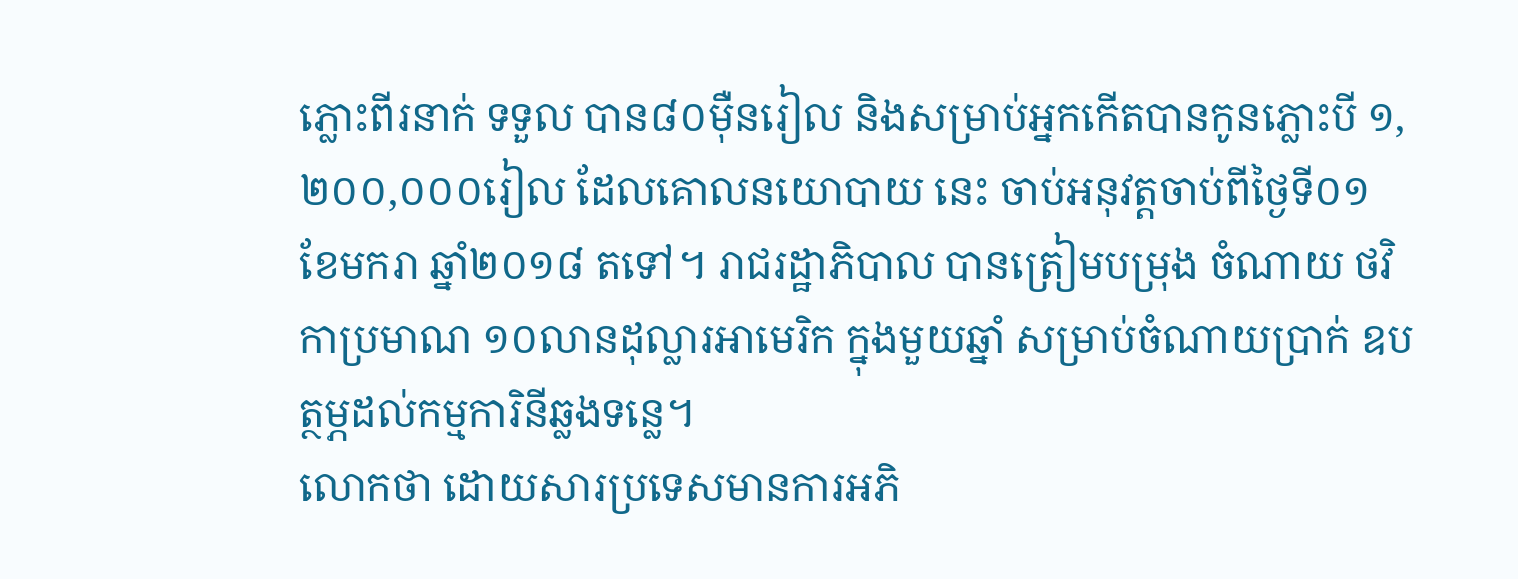ភ្លោះពីរនាក់ ទទួល បាន៨០ម៉ឺនរៀល និងសម្រាប់អ្នកកើតបានកូនភ្លោះបី ១,២០០,០០០រៀល ដែលគោលនយោបាយ នេះ ចាប់អនុវត្តចាប់ពីថ្ងៃទី០១ ខែមករា ឆ្នាំ២០១៨ តទៅ។ រាជរដ្ឋាភិបាល បានត្រៀមបម្រុង ចំណាយ ថវិកាប្រមាណ ១០លានដុល្លារអាមេរិក ក្នុងមួយឆ្នាំ សម្រាប់ចំណាយប្រាក់ ឧបត្ថម្ភដល់កម្មការិនីឆ្លងទន្លេ។
លោកថា ដោយសារប្រទេសមានការអភិ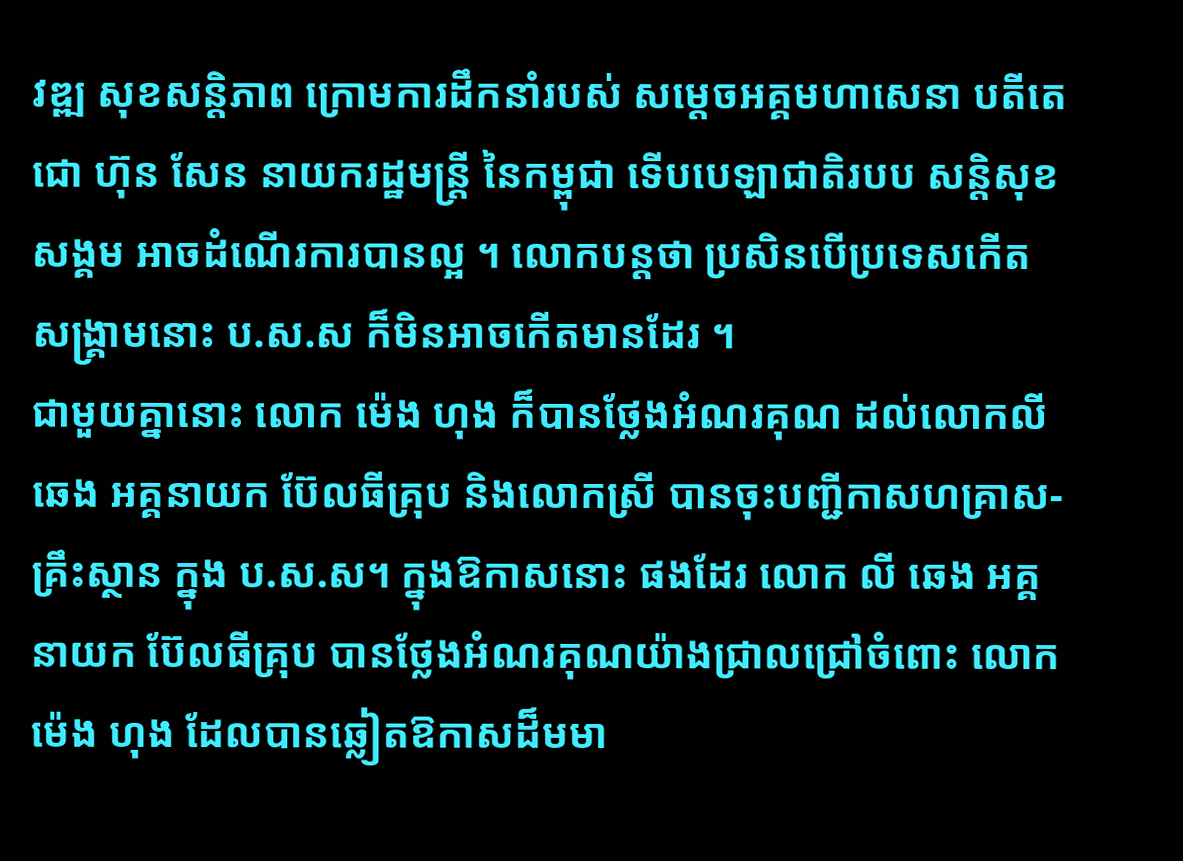វឌ្ឍ សុខសន្តិភាព ក្រោមការដឹកនាំរបស់ សម្តេចអគ្គមហាសេនា បតីតេជោ ហ៊ុន សែន នាយករដ្ឋមន្រ្តី នៃកម្ពុជា ទើបបេឡាជាតិរបប សន្តិសុខសង្គម អាចដំណើរការបានល្អ ។ លោកបន្តថា ប្រសិនបើប្រទេសកើតសង្រ្គាមនោះ ប.ស.ស ក៏មិនអាចកើតមានដែរ ។
ជាមួយគ្នានោះ លោក ម៉េង ហុង ក៏បានថ្លែងអំណរគុណ ដល់លោកលី ឆេង អគ្គនាយក ប៊ែលធីគ្រុប និងលោកស្រី បានចុះបញ្ជីកាសហគ្រាស-គ្រឹះស្ថាន ក្នុង ប.ស.ស។ ក្នុងឱកាសនោះ ផងដែរ លោក លី ឆេង អគ្គនាយក ប៊ែលធីគ្រុប បានថ្លែងអំណរគុណយ៉ាងជ្រាលជ្រៅចំពោះ លោក ម៉េង ហុង ដែលបានឆ្លៀតឱកាសដ៏មមា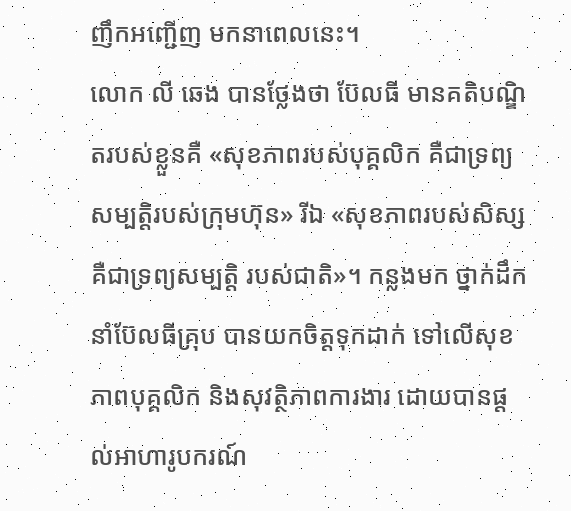ញឹកអញ្ជើញ មកនាពេលនេះ។
លោក លី ឆេង បានថ្លែងថា ប៊ែលធី មានគតិបណ្ឌិតរបស់ខ្លួនគឺ «សុខភាពរបស់បុគ្គលិក គឺជាទ្រព្យសម្បត្តិរបស់ក្រុមហ៊ុន» រីឯ «សុខភាពរបស់សិស្ស គឺជាទ្រព្យសម្បត្តិ របស់ជាតិ»។ កន្លងមក ថ្នាក់ដឹកនាំប៊ែលធីគ្រុប បានយកចិត្តទុកដាក់ ទៅលើសុខភាពបុគ្គលិក និងសុវត្ថិភាពការងារ ដោយបានផ្តល់អាហារូបករណ៍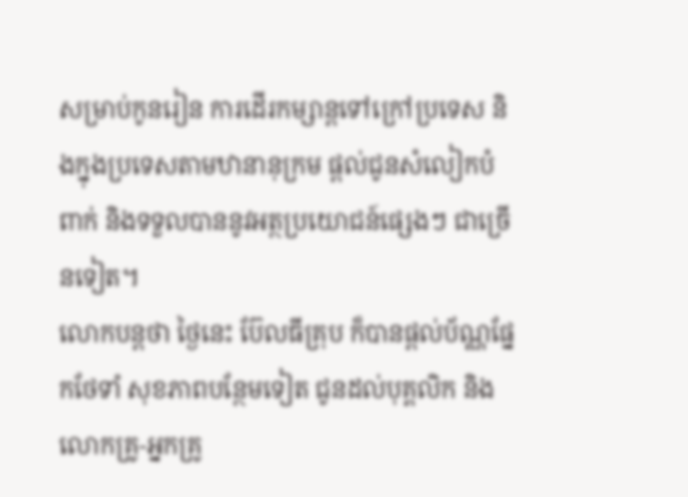សម្រាប់កូនរៀន ការដើរកម្សាន្តទៅក្រៅប្រទេស និងក្នុងប្រទេសតាមឋានានុក្រម ផ្តល់ជូនសំលៀកបំពាក់ និងទទួលបាននូវអត្ថប្រយោជន៍ផ្សេងៗ ជាច្រើនទៀត។
លោកបន្ដថា ថ្ងៃនេះ ប៊ែលធីគ្រុប ក៏បានផ្តល់ប័ណ្ណផ្នែកថែទាំ សុខភាពបន្ថែមទៀត ជូនដល់បុគ្គលិក និងលោកគ្រូ-អ្នកគ្រូ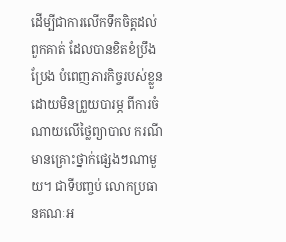ដើម្បីជាការលើកទឹកចិត្តដល់ពួកគាត់ ដែលបានខិតខំប្រឹងប្រែង បំពេញភារកិច្ចរបស់ខ្លួន ដោយមិនព្រួយបារម្ភ ពីការចំណាយលើថ្លៃព្យាបាល ករណីមានគ្រោះថ្នាក់ផ្សេងៗណាមួយ។ ជាទីបញ្ចប់ លោកប្រធានគណៈអ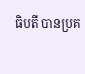ធិបតី បានប្រគ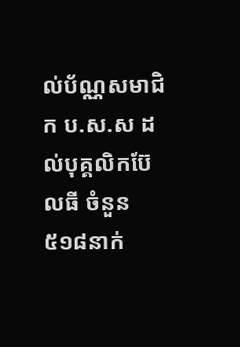ល់ប័ណ្ណសមាជិក ប.ស.ស ដល់បុគ្គលិកប៊ែលធី ចំនួន៥១៨នាក់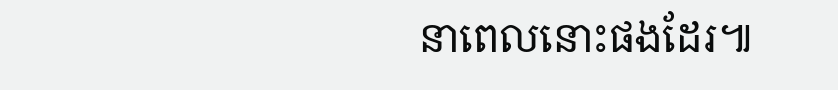នាពេលនោះផងដែរ៕